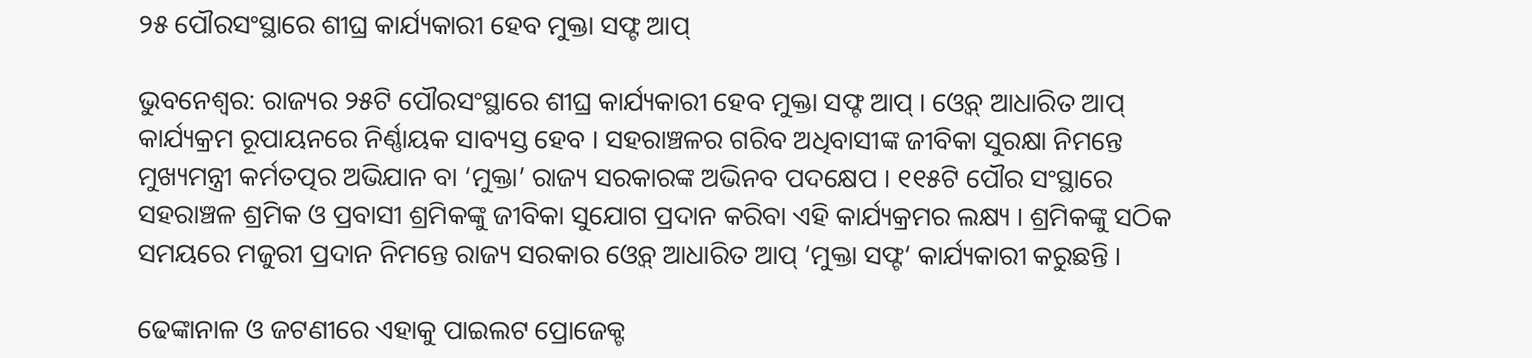୨୫ ପୌରସଂସ୍ଥାରେ ଶୀଘ୍ର କାର୍ଯ୍ୟକାରୀ ହେବ ମୁକ୍ତା ସଫ୍ଟ ଆପ୍

ଭୁବନେଶ୍ବର: ରାଜ୍ୟର ୨୫ଟି ପୌରସଂସ୍ଥାରେ ଶୀଘ୍ର କାର୍ଯ୍ୟକାରୀ ହେବ ମୁକ୍ତା ସଫ୍ଟ ଆପ୍ । ଓ୍ବେବ୍ ଆଧାରିତ ଆପ୍ କାର୍ଯ୍ୟକ୍ରମ ରୂପାୟନରେ ନିର୍ଣ୍ଣାୟକ ସାବ୍ୟସ୍ତ ହେବ । ସହରାଞ୍ଚଳର ଗରିବ ଅଧିବାସୀଙ୍କ ଜୀବିକା ସୁରକ୍ଷା ନିମନ୍ତେ ମୁଖ୍ୟମନ୍ତ୍ରୀ କର୍ମତତ୍ପର ଅଭିଯାନ ବା ‘ମୁକ୍ତା’ ରାଜ୍ୟ ସରକାରଙ୍କ ଅଭିନବ ପଦକ୍ଷେପ । ୧୧୫ଟି ପୌର ସଂସ୍ଥାରେ ସହରାଞ୍ଚଳ ଶ୍ରମିକ ଓ ପ୍ରବାସୀ ଶ୍ରମିକଙ୍କୁ ଜୀବିକା ସୁଯୋଗ ପ୍ରଦାନ କରିବା ଏହି କାର୍ଯ୍ୟକ୍ରମର ଲକ୍ଷ୍ୟ । ଶ୍ରମିକଙ୍କୁ ସଠିକ ସମୟରେ ମଜୁରୀ ପ୍ରଦାନ ନିମନ୍ତେ ରାଜ୍ୟ ସରକାର ଓ୍ବେବ୍ ଆଧାରିତ ଆପ୍ ‘ମୁକ୍ତା ସଫ୍ଟ‘ କାର୍ଯ୍ୟକାରୀ କରୁଛନ୍ତି ।

ଢେଙ୍କାନାଳ ଓ ଜଟଣୀରେ ଏହାକୁ ପାଇଲଟ ପ୍ରୋଜେକ୍ଟ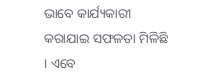ଭାବେ କାର୍ଯ୍ୟକାରୀ କରାଯାଇ ସଫଳତା ମିଳିଛି । ଏବେ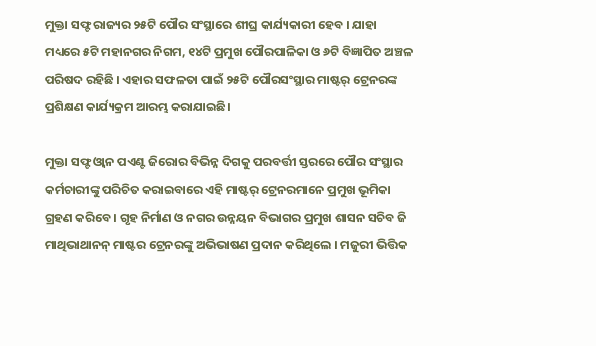ମୁକ୍ତା ସଫ୍ଟ ରାଜ୍ୟର ୨୫ଟି ପୌର ସଂସ୍ଥାରେ ଶୀଘ୍ର କାର୍ଯ୍ୟକାରୀ ହେବ । ଯାହା ମଧ୍ୟରେ ୫ଟି ମହାନଗର ନିଗମ, ୧୪ଟି ପ୍ରମୁଖ ପୌରପାଳିକା ଓ ୬ଟି ବିଜ୍ଞାପିତ ଅଞ୍ଚଳ ପରିଷଦ ରହିଛି । ଏହାର ସଫଳତା ପାଇଁ ୨୫ଟି ପୌରସଂସ୍ଥାର ମାଷ୍ଟର୍ ଟ୍ରେନରଙ୍କ ପ୍ରଶିକ୍ଷଣ କାର୍ଯ୍ୟକ୍ରମ ଆରମ୍ଭ କରାଯାଇଛି।

ମୁକ୍ତା ସଫ୍ଟ ଓ୍ବାନ ପଏଣ୍ଟ ଜିରୋର ବିଭିନ୍ନ ଦିଗକୁ ପରବର୍ତ୍ତୀ ସ୍ତରରେ ପୌର ସଂସ୍ଥାର କର୍ମଚାରୀଙ୍କୁ ପରିଚିତ କରାଇବାରେ ଏହି ମାଷ୍ଟର୍ ଟ୍ରେନରମାନେ ପ୍ରମୁଖ ଭୂମିକା ଗ୍ରହଣ କରିବେ । ଗୃହ ନିର୍ମାଣ ଓ ନଗର ଉନ୍ନୟନ ବିଭାଗର ପ୍ରମୁଖ ଶାସନ ସଚିବ ଜି ମାଥିଭାଥାନନ୍ ମାଷ୍ଟର ଟ୍ରେନରଙ୍କୁ ଅଭିଭାଷଣ ପ୍ରଦାନ କରିଥିଲେ । ମଜୁରୀ ଭିତ୍ତିକ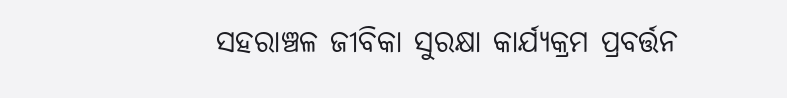ସହରାଞ୍ଚଳ ଜୀବିକା ସୁରକ୍ଷା କାର୍ଯ୍ୟକ୍ରମ ପ୍ରବର୍ତ୍ତନ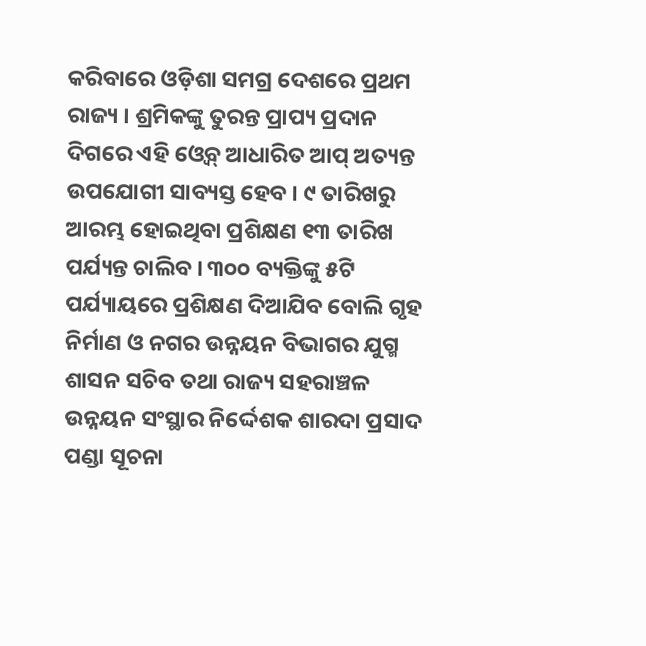କରିବାରେ ଓଡ଼ିଶା ସମଗ୍ର ଦେଶରେ ପ୍ରଥମ ରାଜ୍ୟ । ଶ୍ରମିକଙ୍କୁ ତୁରନ୍ତ ପ୍ରାପ୍ୟ ପ୍ରଦାନ ଦିଗରେ ଏହି ଓ୍ବେବ୍ ଆଧାରିତ ଆପ୍ ଅତ୍ୟନ୍ତ ଉପଯୋଗୀ ସାବ୍ୟସ୍ତ ହେବ । ୯ ତାରିଖରୁ ଆରମ୍ଭ ହୋଇଥିବା ପ୍ରଶିକ୍ଷଣ ୧୩ ତାରିଖ ପର୍ଯ୍ୟନ୍ତ ଚାଲିବ । ୩୦୦ ବ୍ୟକ୍ତିଙ୍କୁ ୫ଟି ପର୍ଯ୍ୟାୟରେ ପ୍ରଶିକ୍ଷଣ ଦିଆଯିବ ବୋଲି ଗୃହ ନିର୍ମାଣ ଓ ନଗର ଉନ୍ନୟନ ବିଭାଗର ଯୁଗ୍ମ ଶାସନ ସଚିବ ତଥା ରାଜ୍ୟ ସହରାଞ୍ଚଳ ଉନ୍ନୟନ ସଂସ୍ଥାର ନିର୍ଦ୍ଦେଶକ ଶାରଦା ପ୍ରସାଦ ପଣ୍ଡା ସୂଚନା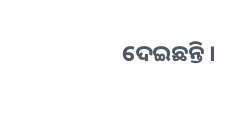ଦେଇଛନ୍ତି ।